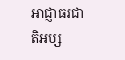អាជ្ញាធរជាតិអប្ស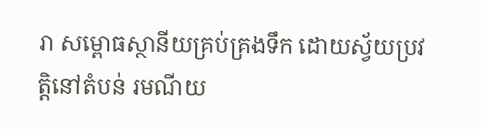រា សម្ពោធស្ថានីយគ្រប់គ្រងទឹក ដោយស្វ័យប្រវត្តិនៅតំបន់ រមណីយ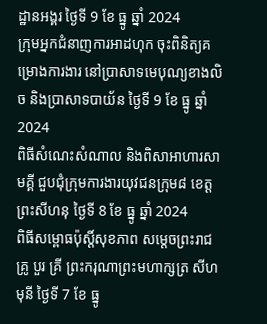ដ្ឋានអង្គរ ថ្ងៃទី 9 ខែ ធ្នូ ឆ្នាំ 2024
ក្រុមអ្នកជំនាញការអាដហុក ចុះពិនិត្យគម្រោងការងារ នៅប្រាសាទមេបុណ្យខាងលិច និងប្រាសាទបាយ័ន ថ្ងៃទី 9 ខែ ធ្នូ ឆ្នាំ 2024
ពិធីសំណេះសំណាល និងពិសាអាហារសាមគ្គី ជួបជុំក្រុមការងារយុវជនក្រុម៨ ខេត្តព្រះសីហនុ ថ្ងៃទី 8 ខែ ធ្នូ ឆ្នាំ 2024
ពិធីសម្ពោធប៉ុស្តិ៍សុខភាព សម្តេចព្រះរាជគ្រូ បួរ គ្រី ព្រះករុណាព្រះមហាក្សត្រ សីហមុនី ថ្ងៃទី 7 ខែ ធ្នូ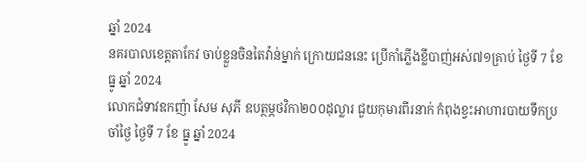ឆ្នាំ 2024
នគរបាលខេត្តតាកែវ ចាប់ខ្លួនចិនតៃវ៉ាន់ម្នាក់ ក្រោយជននេះ ប្រើកាំភ្លើងខ្លីបាញ់អស់៧១គ្រាប់ ថ្ងៃទី 7 ខែ ធ្នូ ឆ្នាំ 2024
លោកជំទាវឧកញ៉ា សែម សុភី ឧបត្ថម្ភថវិកា២០០ដុល្លារ ជួយកុមារពីរនាក់ កំពុងខ្វះអាហារបាយទឹកប្រចាំថ្ងៃ ថ្ងៃទី 7 ខែ ធ្នូ ឆ្នាំ 2024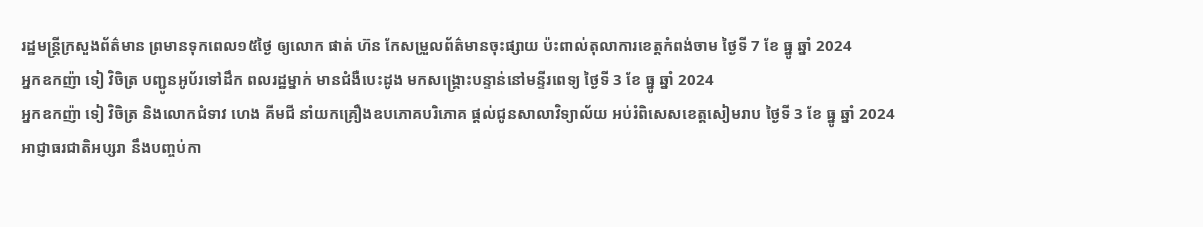រដ្ឋមន្ត្រីក្រសួងព័ត៌មាន ព្រមានទុកពេល១៥ថ្ងៃ ឲ្យលោក ផាត់ ហ៊ន កែសម្រួលព័ត៌មានចុះផ្សាយ ប៉ះពាល់តុលាការខេត្តកំពង់ចាម ថ្ងៃទី 7 ខែ ធ្នូ ឆ្នាំ 2024
អ្នកឧកញ៉ា ទៀ វិចិត្រ បញ្ជូនអូប័រទៅដឹក ពលរដ្ឋម្នាក់ មានជំងឺបេះដូង មកសង្គ្រោះបន្ទាន់នៅមន្ទីរពេទ្យ ថ្ងៃទី 3 ខែ ធ្នូ ឆ្នាំ 2024
អ្នកឧកញ៉ា ទៀ វិចិត្រ និងលោកជំទាវ ហេង គីមជី នាំយកគ្រឿងឧបភោគបរិភោគ ផ្តល់ជូនសាលាវិទ្យាល័យ អប់រំពិសេសខេត្តសៀមរាប ថ្ងៃទី 3 ខែ ធ្នូ ឆ្នាំ 2024
អាជ្ញាធរជាតិអប្សរា នឹងបញ្ចប់កា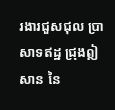រងារជួសជុល ប្រាសាទឥដ្ឋ ជ្រុងឦសាន នៃ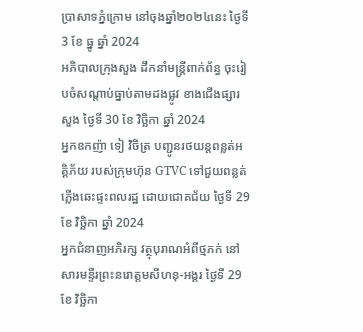ប្រាសាទភ្នំក្រោម នៅចុងឆ្នាំ២០២៤នេះ ថ្ងៃទី 3 ខែ ធ្នូ ឆ្នាំ 2024
អភិបាលក្រុងសួង ដឹកនាំមន្ត្រីពាក់ព័ន្ធ ចុះរៀបចំសណ្តាប់ធ្នាប់តាមដងផ្លូវ ខាងជើងផ្សារសួង ថ្ងៃទី 30 ខែ វិច្ឆិកា ឆ្នាំ 2024
អ្នកឧកញ៉ា ទៀ វិចិត្រ បញ្ជូនរថយន្តពន្លត់អគ្គិភ័យ របស់ក្រុមហ៊ុន GTVC ទៅជួយពន្លត់ភ្លើងឆេះផ្ទះពលរដ្ឋ ដោយជោគជ័យ ថ្ងៃទី 29 ខែ វិច្ឆិកា ឆ្នាំ 2024
អ្នកជំនាញអភិរក្ស វត្ថុបុរាណអំពីថ្មភក់ នៅសារមន្ទីរព្រះនរោត្តមសីហនុ-អង្គរ ថ្ងៃទី 29 ខែ វិច្ឆិកា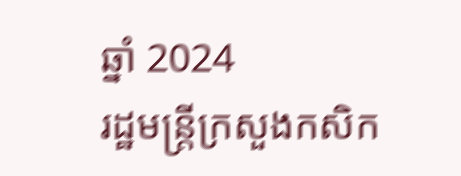ឆ្នាំ 2024
រដ្ឋមន្ត្រីក្រសួងកសិក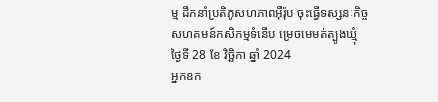ម្ម ដឹកនាំប្រតិភូសហភាពអុឺរ៉ុប ចុះធ្វើទស្សនៈកិច្ច សហគមន៍កសិកម្មទំនើប ម្រេចមេមត់ត្បូងឃ្មុំ ថ្ងៃទី 28 ខែ វិច្ឆិកា ឆ្នាំ 2024
អ្នកឧក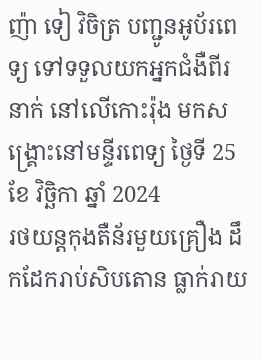ញ៉ា ទៀ វិចិត្រ បញ្ជូនអូប័រពេទ្យ ទៅទទួលយកអ្នកជំងឺពីរនាក់ នៅលើកោះរ៉ុង មកសង្គ្រោះនៅមន្ទីរពេទ្យ ថ្ងៃទី 25 ខែ វិច្ឆិកា ឆ្នាំ 2024
រថយន្តកុងតឺន័រមួយគ្រឿង ដឹកដែករាប់សិបតោន ធ្លាក់រាយ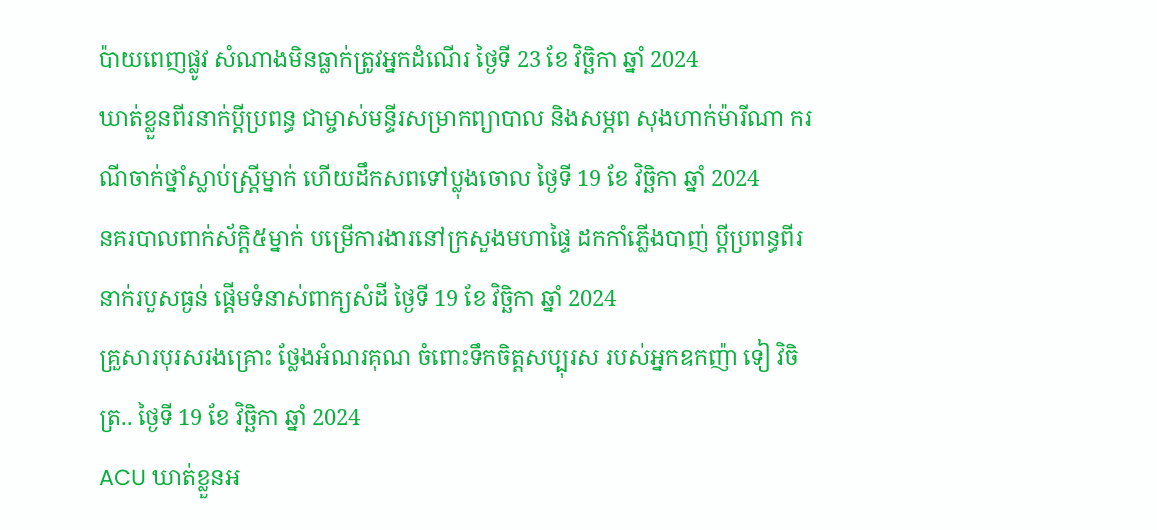ប៉ាយពេញផ្លូវ សំណាងមិនធ្លាក់ត្រូវអ្នកដំណើរ ថ្ងៃទី 23 ខែ វិច្ឆិកា ឆ្នាំ 2024
ឃាត់ខ្លួនពីរនាក់ប្ដីប្រពន្ធ ជាម្ចាស់មន្ទីរសម្រាកព្យាបាល និងសម្ភព សុងហាក់ម៉ារីណា ករណីចាក់ថ្នាំស្លាប់ស្ត្រីម្នាក់ ហើយដឹកសពទៅប្លុងចោល ថ្ងៃទី 19 ខែ វិច្ឆិកា ឆ្នាំ 2024
នគរបាលពាក់ស័ក្ដិ៥ម្នាក់ បម្រើការងារនៅក្រសួងមហាផ្ទៃ ដកកាំភ្លើងបាញ់ ប្ដីប្រពន្ធពីរនាក់របួសធ្ងន់ ផ្តើមទំនាស់ពាក្យសំដី ថ្ងៃទី 19 ខែ វិច្ឆិកា ឆ្នាំ 2024
គ្រួសារបុរសរងគ្រោះ ថ្លែងអំណរគុណ ចំពោះទឹកចិត្តសប្បុរស របស់អ្នកឧកញ៉ា ទៀ វិចិត្រ.. ថ្ងៃទី 19 ខែ វិច្ឆិកា ឆ្នាំ 2024
ACU ឃាត់ខ្លួនអ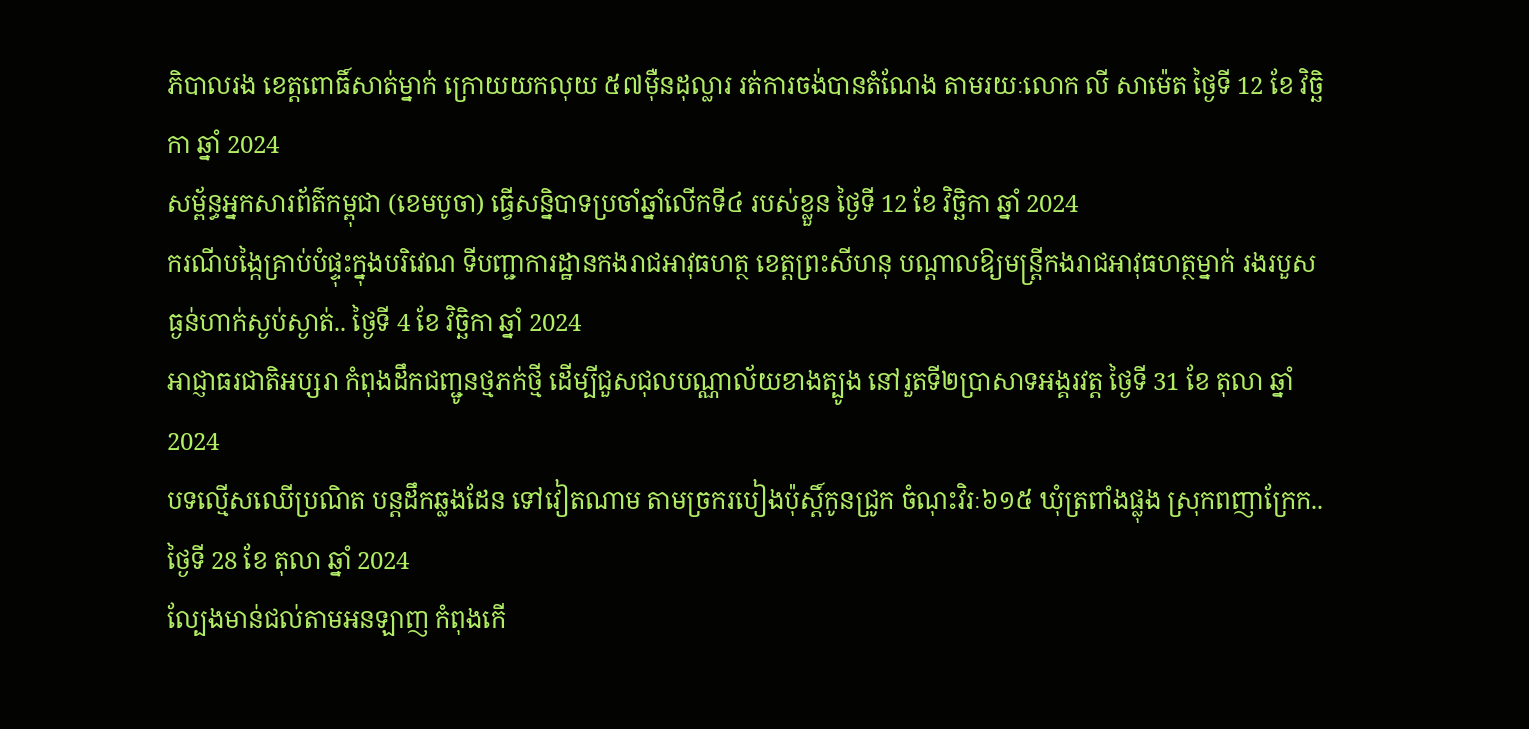ភិបាលរង ខេត្តពោធិ៍សាត់ម្នាក់ ក្រោយយកលុយ ៥៧ម៉ឺនដុល្លារ រត់ការចង់បានតំណែង តាមរយៈលោក លី សាម៉េត ថ្ងៃទី 12 ខែ វិច្ឆិកា ឆ្នាំ 2024
សម្ព័ន្ធអ្នកសារព័ត៌កម្ពុជា (ខេមបូចា) ធ្វើសន្និបាទប្រចាំឆ្នាំលើកទី៤ របស់ខ្លួន ថ្ងៃទី 12 ខែ វិច្ឆិកា ឆ្នាំ 2024
ករណីបង្កៃគ្រាប់បំផ្ទុះក្នុងបរិវេណ ទីបញ្ជាការដ្ឋានកងរាជអាវុធហត្ថ ខេត្តព្រះសីហនុ បណ្តាលឱ្យមន្ត្រីកងរាជអាវុធហត្ថម្នាក់ រងរបួសធ្ងន់ហាក់ស្ងប់ស្ងាត់.. ថ្ងៃទី 4 ខែ វិច្ឆិកា ឆ្នាំ 2024
អាជ្ញាធរជាតិអប្សរា កំពុងដឹកជញ្ជូនថ្មភក់ថ្មី ដើម្បីជួសជុលបណ្ណាល័យខាងត្បូង នៅរួតទី២ប្រាសាទអង្គរវត្ត ថ្ងៃទី 31 ខែ តុលា ឆ្នាំ 2024
បទល្មើសឈើប្រណិត បន្តដឹកឆ្លងដែន ទៅវៀតណាម តាមច្រករបៀងប៉ុស្តិ៍កូនជ្រូក ចំណុះវិរៈ៦១៥ ឃុំត្រពាំងផ្លុង ស្រុកពញាក្រែក.. ថ្ងៃទី 28 ខែ តុលា ឆ្នាំ 2024
ល្បែងមាន់ជល់តាមអនឡាញ កំពុងកើ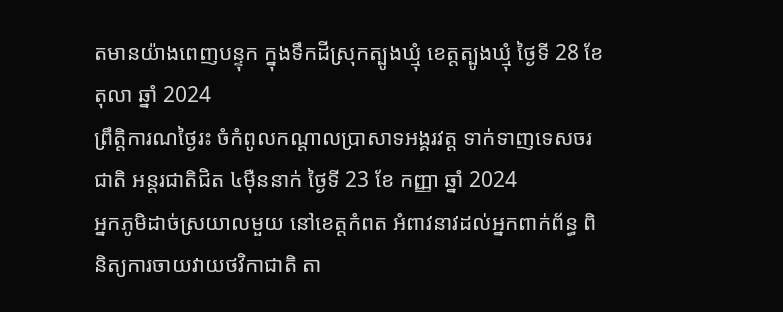តមានយ៉ាងពេញបន្ទុក ក្នុងទឹកដីស្រុកត្បូងឃ្មុំ ខេត្តត្បូងឃ្មុំ ថ្ងៃទី 28 ខែ តុលា ឆ្នាំ 2024
ព្រឹត្តិការណថ្ងៃរះ ចំកំពូលកណ្តាលប្រាសាទអង្គរវត្ត ទាក់ទាញទេសចរជាតិ អន្តរជាតិជិត ៤ម៉ឺននាក់ ថ្ងៃទី 23 ខែ កញ្ញា ឆ្នាំ 2024
អ្នកភូមិដាច់ស្រយាលមួយ នៅខេត្តកំពត អំពាវនាវដល់អ្នកពាក់ព័ន្ធ ពិនិត្យការចាយវាយថវិកាជាតិ តា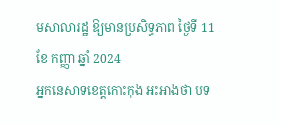មសាលារដ្ឋ ឱ្យមានប្រសិទ្ធភាព ថ្ងៃទី 11 ខែ កញ្ញា ឆ្នាំ 2024
អ្នកនេសាទខេត្តកោះកុង អះអាងថា បទ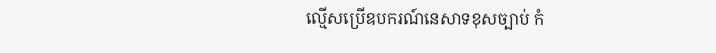ល្មើសប្រើឧបករណ៍នេសាទខុសច្បាប់ កំ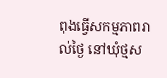ពុងធ្វើសកម្មភាពរាល់ថ្ងៃ នៅឃុំថ្មស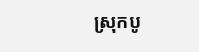ស្រុកបូ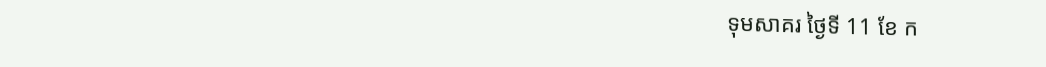ទុមសាគរ ថ្ងៃទី 11 ខែ ក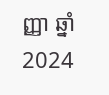ញ្ញា ឆ្នាំ 2024